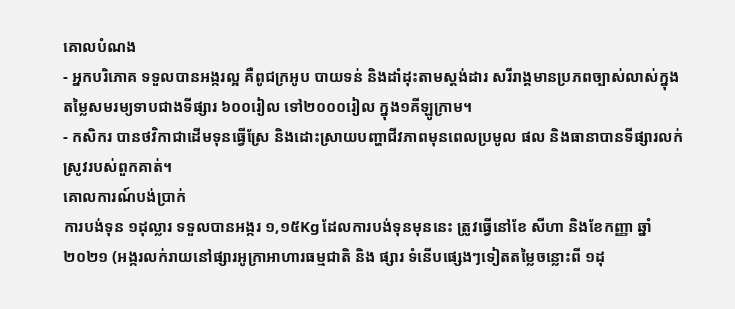គោលបំណង
- អ្នកបរិភោគ ទទួលបានអង្ករល្អ គឺពូជក្រអូប បាយទន់ និងដាំដុះតាមស្តង់ដារ សរីរាង្គមានប្រភពច្បាស់លាស់ក្នុងតម្លៃសមរម្យទាបជាងទីផ្សារ ៦០០រៀល ទៅ២០០០រៀល ក្នុង១គីឡូក្រាម។
- កសិករ បានថវិកាជាដើមទុនធ្វើស្រែ និងដោះស្រាយបញ្ហាជីវភាពមុនពេលប្រមូល ផល និងធានាបានទីផ្សារលក់ស្រូវរបស់ពួកគាត់។
គោលការណ៍បង់ប្រាក់
ការបង់ទុន ១ដុល្លារ ទទួលបានអង្ករ ១,១៥Kg ដែលការបង់ទុនមុននេះ ត្រូវធ្វើនៅខែ សីហា និងខែកញ្ញា ឆ្នាំ២០២១ (អង្ករលក់រាយនៅផ្សារអូក្រាអាហារធម្មជាតិ និង ផ្សារ ទំនើបផ្សេងៗទៀតតម្លៃចន្លោះពី ១ដុ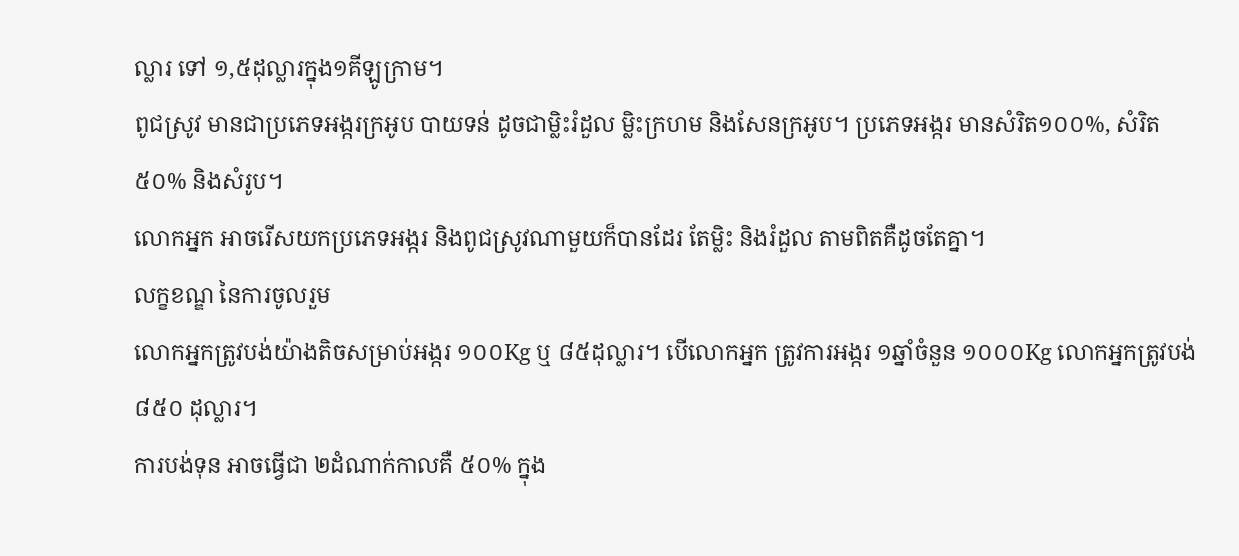ល្លារ ទៅ ១,៥ដុល្លារក្នុង១គីឡូក្រាម។
ពូជស្រូវ មានជាប្រភេទអង្ករក្រអូប បាយទន់ ដូចជាម្លិះរំដួល ម្លិះក្រហម និងសែនក្រអូប។ ប្រភេទអង្ករ មានសំរិត១០០%, សំរិត៥០% និងសំរូប។
លោកអ្នក អាចរើសយកប្រភេទអង្ករ និងពូជស្រូវណាមួយក៏បានដែរ តែម្លិះ និងរំដួល តាមពិតគឺដូចតែគ្នា។
លក្ខខណ្ឌ នៃការចូលរួម
លោកអ្នកត្រូវបង់យ៉ាងតិចសម្រាប់អង្ករ ១០០Kg ឬ ៨៥ដុល្លារ។ បើលោកអ្នក ត្រូវការអង្ករ ១ឆ្នាំចំនួន ១០០០Kg លោកអ្នកត្រូវបង់ ៨៥០ ដុល្លារ។
ការបង់ទុន អាចធ្វើជា ២ដំណាក់កាលគឺ ៥០% ក្នុង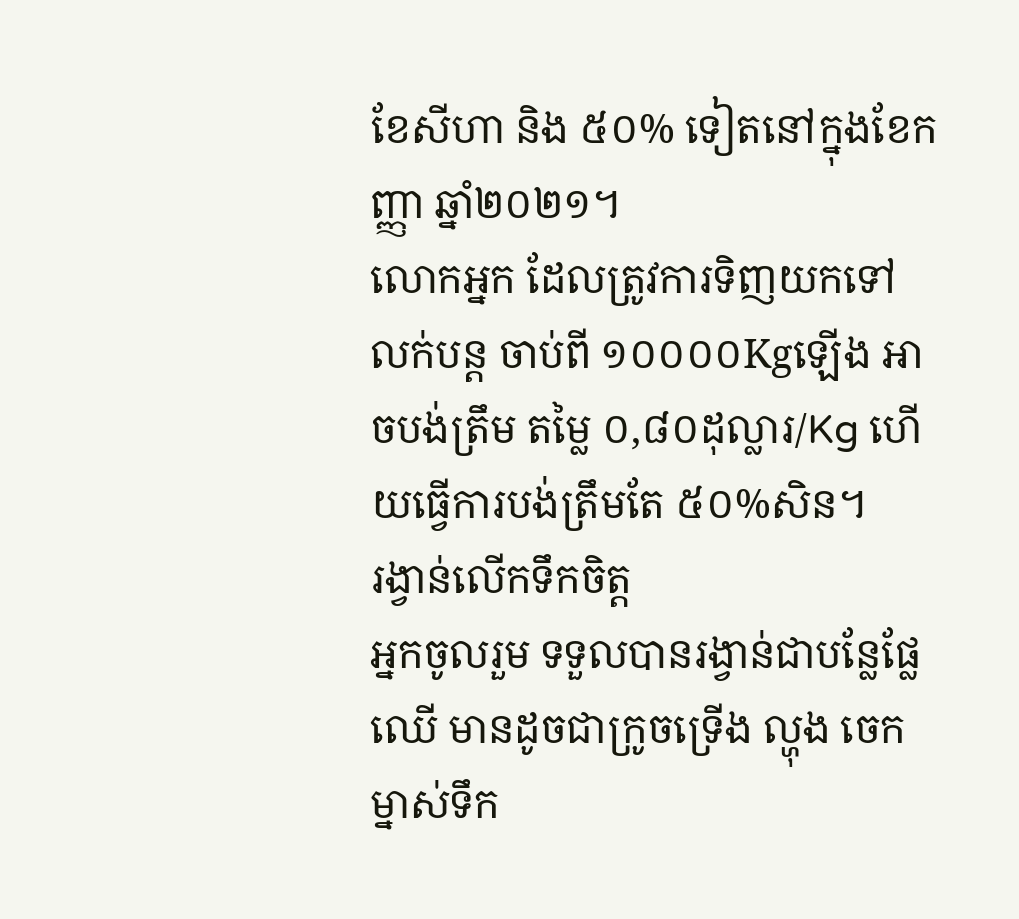ខែសីហា និង ៥០% ទៀតនៅក្នុងខែកញ្ញា ឆ្នាំ២០២១។
លោកអ្នក ដែលត្រូវការទិញយកទៅលក់បន្ត ចាប់ពី ១០០០០Kgឡើង អាចបង់ត្រឹម តម្លៃ ០,៨០ដុល្លារ/Kg ហើយធ្វើការបង់ត្រឹមតែ ៥០%សិន។
រង្វាន់លើកទឹកចិត្ត
អ្នកចូលរួម ទទួលបានរង្វាន់ជាបន្លែផ្លែឈើ មានដូចជាក្រូចទ្រើង ល្ហុង ចេក ម្នាស់ទឹក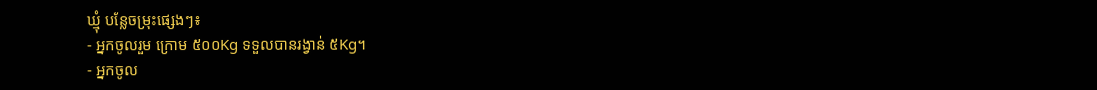ឃ្មុំ បន្លែចម្រុះផ្សេងៗ៖
- អ្នកចូលរួម ក្រោម ៥០០Kg ទទួលបានរង្វាន់ ៥Kg។
- អ្នកចូល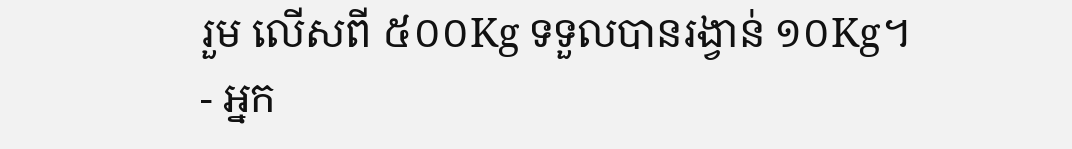រួម លើសពី ៥០០Kg ទទួលបានរង្វាន់ ១០Kg។
- អ្នក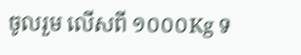ចូលរួម លើសពី ១០០០Kg ទ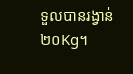ទួលបានរង្វាន់ ២០Kg។